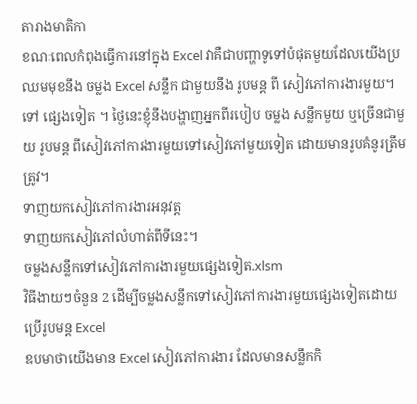តារាងមាតិកា
ខណៈពេលកំពុងធ្វើការនៅក្នុង Excel វាគឺជាបញ្ហាទូទៅបំផុតមួយដែលយើងប្រឈមមុខនឹង ចម្លង Excel សន្លឹក ជាមួយនឹង រូបមន្ត ពី សៀវភៅការងារមួយ។ ទៅ ផ្សេងទៀត ។ ថ្ងៃនេះខ្ញុំនឹងបង្ហាញអ្នកពីរបៀប ចម្លង សន្លឹកមួយ ឬច្រើនជាមួយ រូបមន្ត ពីសៀវភៅការងារមួយទៅសៀវភៅមួយទៀត ដោយមានរូបគំនូរត្រឹមត្រូវ។
ទាញយកសៀវភៅការងារអនុវត្ត
ទាញយកសៀវភៅលំហាត់ពីទីនេះ។
ចម្លងសន្លឹកទៅសៀវភៅការងារមួយផ្សេងទៀត.xlsm
វិធីងាយៗចំនួន 2 ដើម្បីចម្លងសន្លឹកទៅសៀវភៅការងារមួយផ្សេងទៀតដោយប្រើរូបមន្ត Excel
ឧបមាថាយើងមាន Excel សៀវភៅការងារ ដែលមានសន្លឹកកិ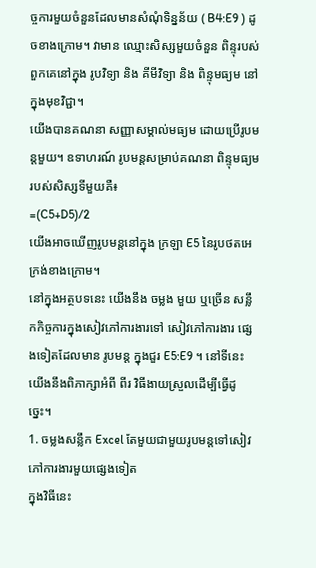ច្ចការមួយចំនួនដែលមានសំណុំទិន្នន័យ ( B4:E9 ) ដូចខាងក្រោម។ វាមាន ឈ្មោះសិស្សមួយចំនួន ពិន្ទុរបស់ពួកគេនៅក្នុង រូបវិទ្យា និង គីមីវិទ្យា និង ពិន្ទុមធ្យម នៅក្នុងមុខវិជ្ជា។
យើងបានគណនា សញ្ញាសម្គាល់មធ្យម ដោយប្រើរូបមន្តមួយ។ ឧទាហរណ៍ រូបមន្តសម្រាប់គណនា ពិន្ទុមធ្យម របស់សិស្សទីមួយគឺ៖
=(C5+D5)/2
យើងអាចឃើញរូបមន្តនៅក្នុង ក្រឡា E5 នៃរូបថតអេក្រង់ខាងក្រោម។
នៅក្នុងអត្ថបទនេះ យើងនឹង ចម្លង មួយ ឬច្រើន សន្លឹកកិច្ចការក្នុងសៀវភៅការងារទៅ សៀវភៅការងារ ផ្សេងទៀតដែលមាន រូបមន្ត ក្នុងជួរ E5:E9 ។ នៅទីនេះ យើងនឹងពិភាក្សាអំពី ពីរ វិធីងាយស្រួលដើម្បីធ្វើដូច្នេះ។
1. ចម្លងសន្លឹក Excel តែមួយជាមួយរូបមន្តទៅសៀវភៅការងារមួយផ្សេងទៀត
ក្នុងវិធីនេះ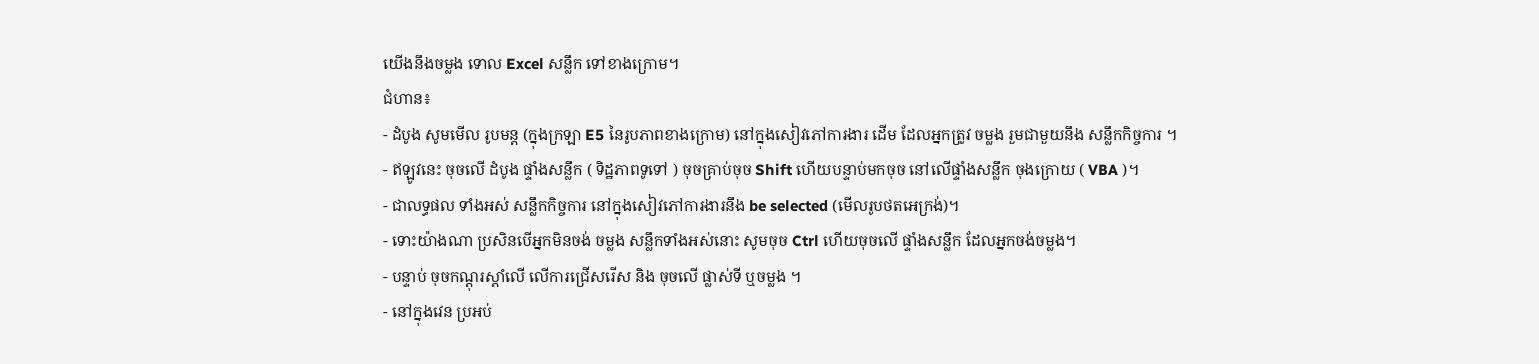យើងនឹងចម្លង ទោល Excel សន្លឹក ទៅខាងក្រោម។
ជំហាន៖
- ដំបូង សូមមើល រូបមន្ត (ក្នុងក្រឡា E5 នៃរូបភាពខាងក្រោម) នៅក្នុងសៀវភៅការងារ ដើម ដែលអ្នកត្រូវ ចម្លង រួមជាមួយនឹង សន្លឹកកិច្ចការ ។
- ឥឡូវនេះ ចុចលើ ដំបូង ផ្ទាំងសន្លឹក ( ទិដ្ឋភាពទូទៅ ) ចុចគ្រាប់ចុច Shift ហើយបន្ទាប់មកចុច នៅលើផ្ទាំងសន្លឹក ចុងក្រោយ ( VBA )។
- ជាលទ្ធផល ទាំងអស់ សន្លឹកកិច្ចការ នៅក្នុងសៀវភៅការងារនឹង be selected (មើលរូបថតអេក្រង់)។
- ទោះយ៉ាងណា ប្រសិនបើអ្នកមិនចង់ ចម្លង សន្លឹកទាំងអស់នោះ សូមចុច Ctrl ហើយចុចលើ ផ្ទាំងសន្លឹក ដែលអ្នកចង់ចម្លង។
- បន្ទាប់ ចុចកណ្ដុរស្ដាំលើ លើការជ្រើសរើស និង ចុចលើ ផ្លាស់ទី ឬចម្លង ។
- នៅក្នុងវេន ប្រអប់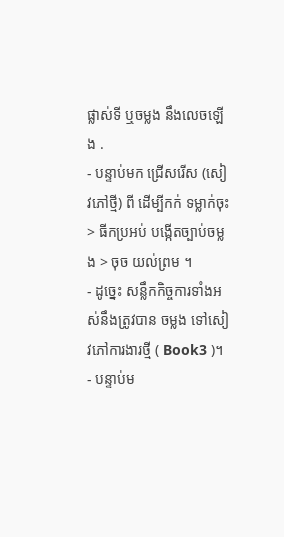ផ្លាស់ទី ឬចម្លង នឹងលេចឡើង .
- បន្ទាប់មក ជ្រើសរើស (សៀវភៅថ្មី) ពី ដើម្បីកក់ ទម្លាក់ចុះ > ធីកប្រអប់ បង្កើតច្បាប់ចម្លង > ចុច យល់ព្រម ។
- ដូច្នេះ សន្លឹកកិច្ចការទាំងអស់នឹងត្រូវបាន ចម្លង ទៅសៀវភៅការងារថ្មី ( Book3 )។
- បន្ទាប់ម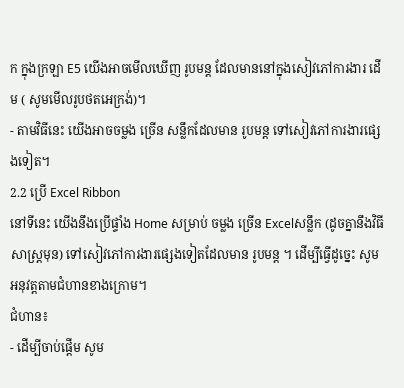ក ក្នុងក្រឡា E5 យើងអាចមើលឃើញ រូបមន្ត ដែលមាននៅក្នុងសៀវភៅការងារ ដើម ( សូមមើលរូបថតអេក្រង់)។
- តាមវិធីនេះ យើងអាចចម្លង ច្រើន សន្លឹកដែលមាន រូបមន្ត ទៅសៀវភៅការងារផ្សេងទៀត។
2.2 ប្រើ Excel Ribbon
នៅទីនេះ យើងនឹងប្រើផ្ទាំង Home សម្រាប់ ចម្លង ច្រើន Excelសន្លឹក (ដូចគ្នានឹងវិធីសាស្រ្តមុន) ទៅសៀវភៅការងារផ្សេងទៀតដែលមាន រូបមន្ត ។ ដើម្បីធ្វើដូច្នេះ សូមអនុវត្តតាមជំហានខាងក្រោម។
ជំហាន៖
- ដើម្បីចាប់ផ្តើម សូម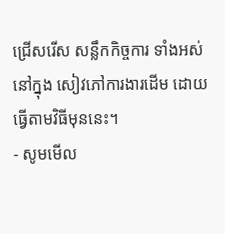ជ្រើសរើស សន្លឹកកិច្ចការ ទាំងអស់នៅក្នុង សៀវភៅការងារដើម ដោយធ្វើតាមវិធីមុននេះ។
- សូមមើល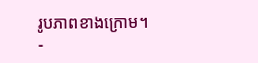រូបភាពខាងក្រោម។
-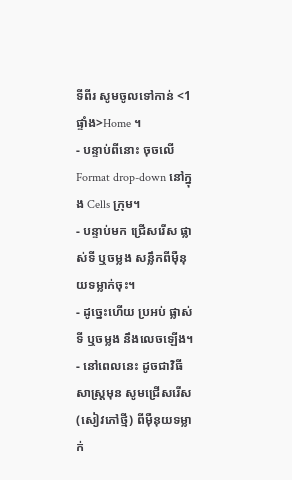ទីពីរ សូមចូលទៅកាន់ <1 ផ្ទាំង>Home ។
- បន្ទាប់ពីនោះ ចុចលើ Format drop-down នៅក្នុង Cells ក្រុម។
- បន្ទាប់មក ជ្រើសរើស ផ្លាស់ទី ឬចម្លង សន្លឹកពីម៉ឺនុយទម្លាក់ចុះ។
- ដូច្នេះហើយ ប្រអប់ ផ្លាស់ទី ឬចម្លង នឹងលេចឡើង។
- នៅពេលនេះ ដូចជាវិធីសាស្ត្រមុន សូមជ្រើសរើស (សៀវភៅថ្មី) ពីម៉ឺនុយទម្លាក់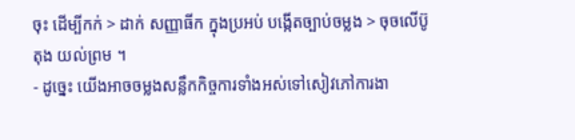ចុះ ដើម្បីកក់ > ដាក់ សញ្ញាធីក ក្នុងប្រអប់ បង្កើតច្បាប់ចម្លង > ចុចលើប៊ូតុង យល់ព្រម ។
- ដូច្នេះ យើងអាចចម្លងសន្លឹកកិច្ចការទាំងអស់ទៅសៀវភៅការងា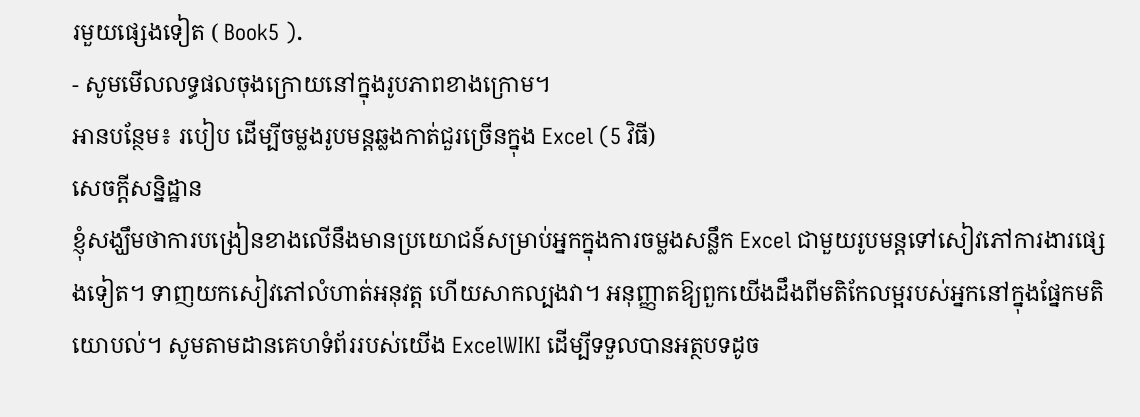រមួយផ្សេងទៀត ( Book5 ).
- សូមមើលលទ្ធផលចុងក្រោយនៅក្នុងរូបភាពខាងក្រោម។
អានបន្ថែម៖ របៀប ដើម្បីចម្លងរូបមន្តឆ្លងកាត់ជួរច្រើនក្នុង Excel (5 វិធី)
សេចក្តីសន្និដ្ឋាន
ខ្ញុំសង្ឃឹមថាការបង្រៀនខាងលើនឹងមានប្រយោជន៍សម្រាប់អ្នកក្នុងការចម្លងសន្លឹក Excel ជាមួយរូបមន្តទៅសៀវភៅការងារផ្សេងទៀត។ ទាញយកសៀវភៅលំហាត់អនុវត្ត ហើយសាកល្បងវា។ អនុញ្ញាតឱ្យពួកយើងដឹងពីមតិកែលម្អរបស់អ្នកនៅក្នុងផ្នែកមតិយោបល់។ សូមតាមដានគេហទំព័ររបស់យើង ExcelWIKI ដើម្បីទទួលបានអត្ថបទដូច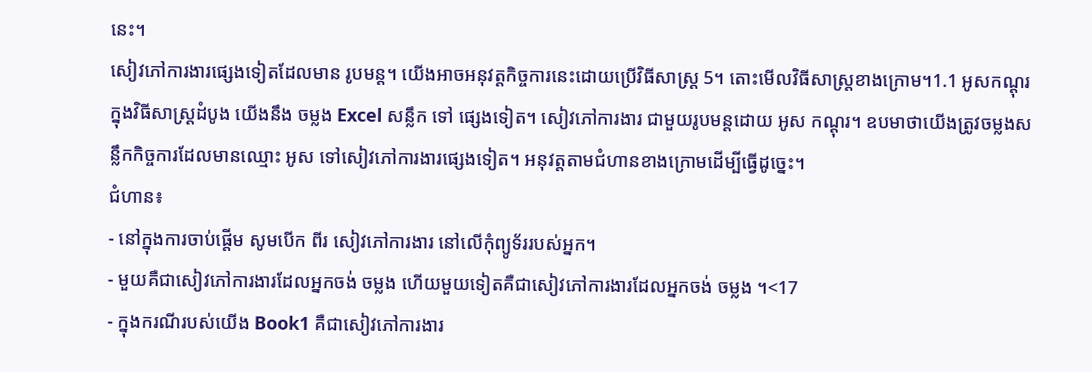នេះ។
សៀវភៅការងារផ្សេងទៀតដែលមាន រូបមន្ត។ យើងអាចអនុវត្តកិច្ចការនេះដោយប្រើវិធីសាស្រ្ត 5។ តោះមើលវិធីសាស្រ្តខាងក្រោម។1.1 អូសកណ្ដុរ
ក្នុងវិធីសាស្រ្តដំបូង យើងនឹង ចម្លង Excel សន្លឹក ទៅ ផ្សេងទៀត។ សៀវភៅការងារ ជាមួយរូបមន្តដោយ អូស កណ្តុរ។ ឧបមាថាយើងត្រូវចម្លងសន្លឹកកិច្ចការដែលមានឈ្មោះ អូស ទៅសៀវភៅការងារផ្សេងទៀត។ អនុវត្តតាមជំហានខាងក្រោមដើម្បីធ្វើដូច្នេះ។
ជំហាន៖
- នៅក្នុងការចាប់ផ្តើម សូមបើក ពីរ សៀវភៅការងារ នៅលើកុំព្យូទ័ររបស់អ្នក។
- មួយគឺជាសៀវភៅការងារដែលអ្នកចង់ ចម្លង ហើយមួយទៀតគឺជាសៀវភៅការងារដែលអ្នកចង់ ចម្លង ។<17
- ក្នុងករណីរបស់យើង Book1 គឺជាសៀវភៅការងារ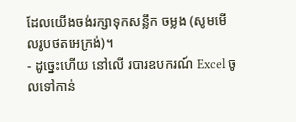ដែលយើងចង់រក្សាទុកសន្លឹក ចម្លង (សូមមើលរូបថតអេក្រង់)។
- ដូច្នេះហើយ នៅលើ របារឧបករណ៍ Excel ចូលទៅកាន់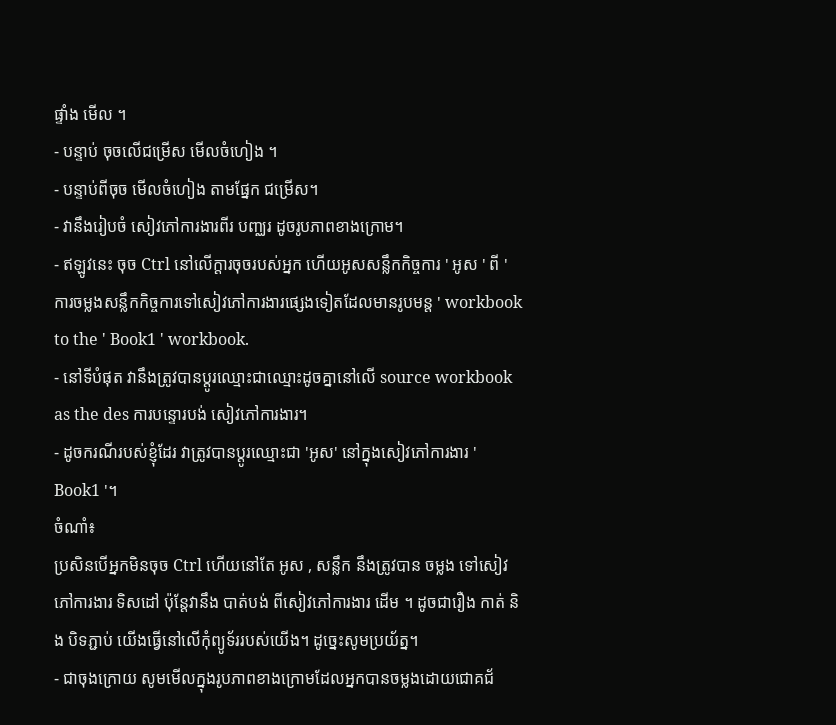ផ្ទាំង មើល ។
- បន្ទាប់ ចុចលើជម្រើស មើលចំហៀង ។
- បន្ទាប់ពីចុច មើលចំហៀង តាមផ្នែក ជម្រើស។
- វានឹងរៀបចំ សៀវភៅការងារពីរ បញ្ឈរ ដូចរូបភាពខាងក្រោម។
- ឥឡូវនេះ ចុច Ctrl នៅលើក្តារចុចរបស់អ្នក ហើយអូសសន្លឹកកិច្ចការ ' អូស ' ពី ' ការចម្លងសន្លឹកកិច្ចការទៅសៀវភៅការងារផ្សេងទៀតដែលមានរូបមន្ត ' workbook to the ' Book1 ' workbook.
- នៅទីបំផុត វានឹងត្រូវបានប្តូរឈ្មោះជាឈ្មោះដូចគ្នានៅលើ source workbook as the des ការបន្ទោរបង់ សៀវភៅការងារ។
- ដូចករណីរបស់ខ្ញុំដែរ វាត្រូវបានប្តូរឈ្មោះជា 'អូស' នៅក្នុងសៀវភៅការងារ ' Book1 '។
ចំណាំ៖
ប្រសិនបើអ្នកមិនចុច Ctrl ហើយនៅតែ អូស , សន្លឹក នឹងត្រូវបាន ចម្លង ទៅសៀវភៅការងារ ទិសដៅ ប៉ុន្តែវានឹង បាត់បង់ ពីសៀវភៅការងារ ដើម ។ ដូចជារឿង កាត់ និង បិទភ្ជាប់ យើងធ្វើនៅលើកុំព្យូទ័ររបស់យើង។ ដូច្នេះសូមប្រយ័ត្ន។
- ជាចុងក្រោយ សូមមើលក្នុងរូបភាពខាងក្រោមដែលអ្នកបានចម្លងដោយជោគជ័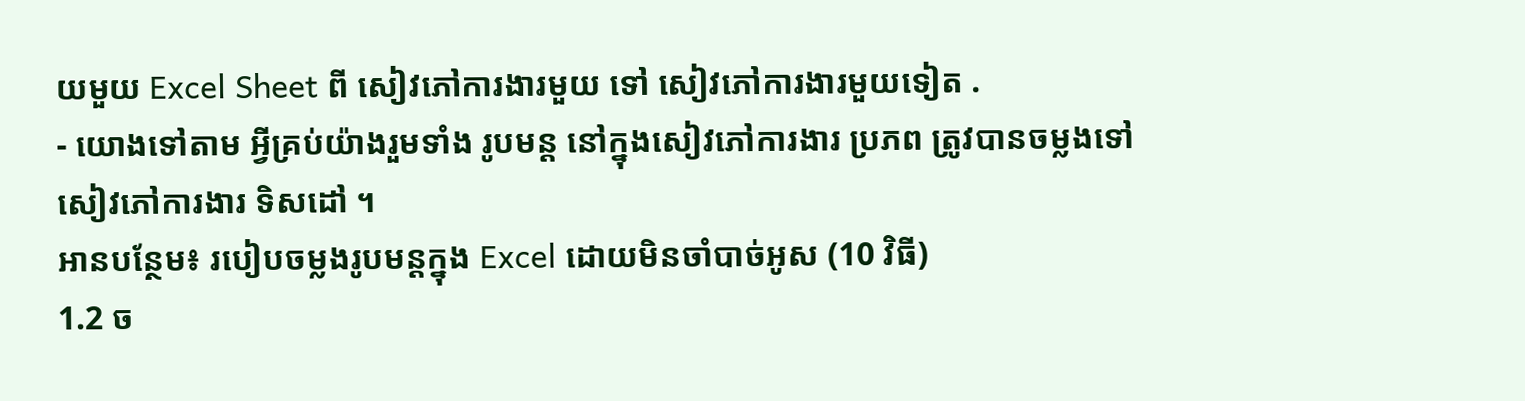យមួយ Excel Sheet ពី សៀវភៅការងារមួយ ទៅ សៀវភៅការងារមួយទៀត .
- យោងទៅតាម អ្វីគ្រប់យ៉ាងរួមទាំង រូបមន្ត នៅក្នុងសៀវភៅការងារ ប្រភព ត្រូវបានចម្លងទៅសៀវភៅការងារ ទិសដៅ ។
អានបន្ថែម៖ របៀបចម្លងរូបមន្តក្នុង Excel ដោយមិនចាំបាច់អូស (10 វិធី)
1.2 ច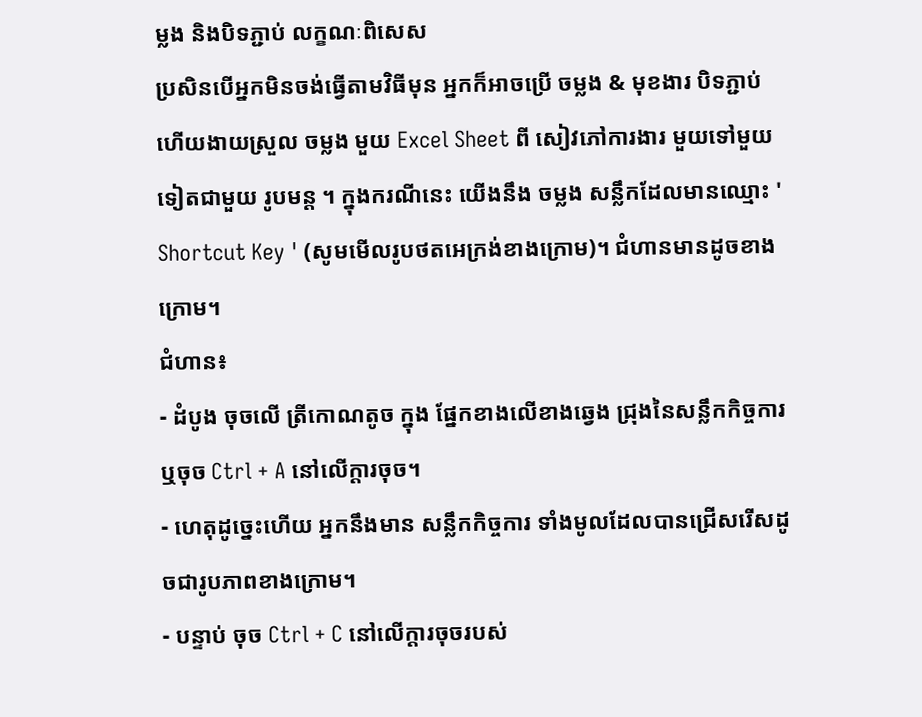ម្លង និងបិទភ្ជាប់ លក្ខណៈពិសេស
ប្រសិនបើអ្នកមិនចង់ធ្វើតាមវិធីមុន អ្នកក៏អាចប្រើ ចម្លង & មុខងារ បិទភ្ជាប់ ហើយងាយស្រួល ចម្លង មួយ Excel Sheet ពី សៀវភៅការងារ មួយទៅមួយទៀតជាមួយ រូបមន្ត ។ ក្នុងករណីនេះ យើងនឹង ចម្លង សន្លឹកដែលមានឈ្មោះ ' Shortcut Key ' (សូមមើលរូបថតអេក្រង់ខាងក្រោម)។ ជំហានមានដូចខាងក្រោម។
ជំហាន៖
- ដំបូង ចុចលើ ត្រីកោណតូច ក្នុង ផ្នែកខាងលើខាងឆ្វេង ជ្រុងនៃសន្លឹកកិច្ចការ ឬចុច Ctrl + A នៅលើក្តារចុច។
- ហេតុដូច្នេះហើយ អ្នកនឹងមាន សន្លឹកកិច្ចការ ទាំងមូលដែលបានជ្រើសរើសដូចជារូបភាពខាងក្រោម។
- បន្ទាប់ ចុច Ctrl + C នៅលើក្តារចុចរបស់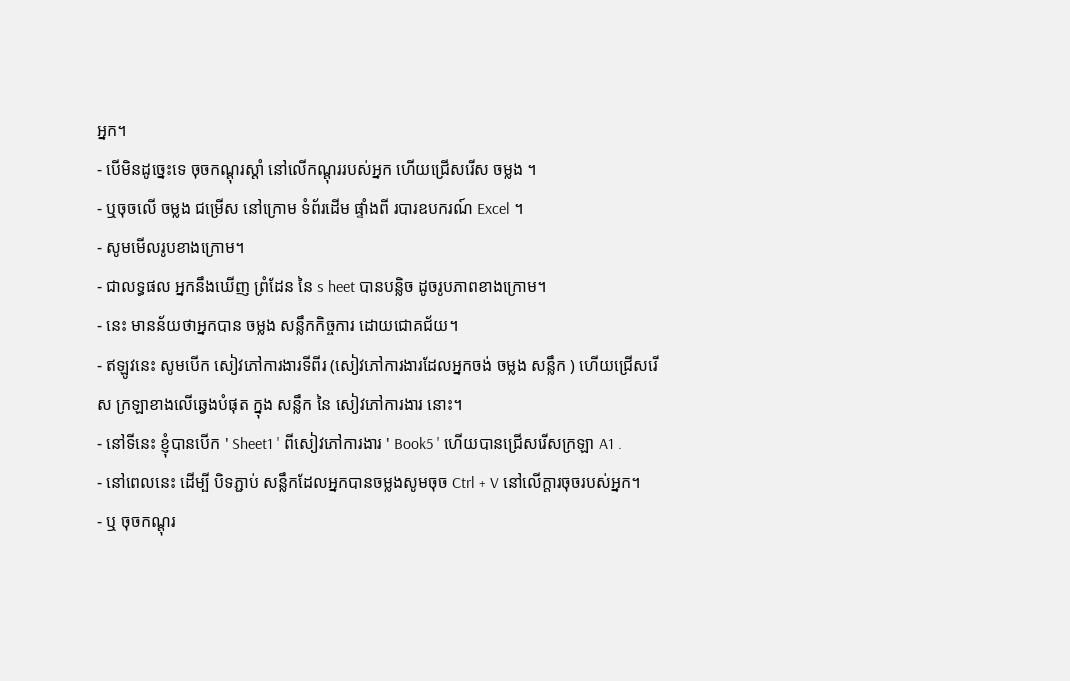អ្នក។
- បើមិនដូច្នេះទេ ចុចកណ្ដុរស្ដាំ នៅលើកណ្តុររបស់អ្នក ហើយជ្រើសរើស ចម្លង ។
- ឬចុចលើ ចម្លង ជម្រើស នៅក្រោម ទំព័រដើម ផ្ទាំងពី របារឧបករណ៍ Excel ។
- សូមមើលរូបខាងក្រោម។
- ជាលទ្ធផល អ្នកនឹងឃើញ ព្រំដែន នៃ s heet បានបន្លិច ដូចរូបភាពខាងក្រោម។
- នេះ មានន័យថាអ្នកបាន ចម្លង សន្លឹកកិច្ចការ ដោយជោគជ័យ។
- ឥឡូវនេះ សូមបើក សៀវភៅការងារទីពីរ (សៀវភៅការងារដែលអ្នកចង់ ចម្លង សន្លឹក ) ហើយជ្រើសរើស ក្រឡាខាងលើឆ្វេងបំផុត ក្នុង សន្លឹក នៃ សៀវភៅការងារ នោះ។
- នៅទីនេះ ខ្ញុំបានបើក ' Sheet1 ' ពីសៀវភៅការងារ ' Book5 ' ហើយបានជ្រើសរើសក្រឡា A1 .
- នៅពេលនេះ ដើម្បី បិទភ្ជាប់ សន្លឹកដែលអ្នកបានចម្លងសូមចុច Ctrl + V នៅលើក្តារចុចរបស់អ្នក។
- ឬ ចុចកណ្ដុរ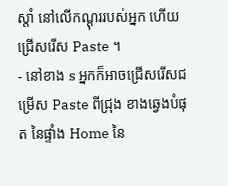ស្ដាំ នៅលើកណ្តុររបស់អ្នក ហើយជ្រើសរើស Paste ។
- នៅខាង s អ្នកក៏អាចជ្រើសរើសជម្រើស Paste ពីជ្រុង ខាងឆ្វេងបំផុត នៃផ្ទាំង Home នៃ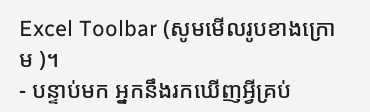Excel Toolbar (សូមមើលរូបខាងក្រោម )។
- បន្ទាប់មក អ្នកនឹងរកឃើញអ្វីគ្រប់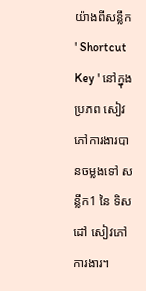យ៉ាងពីសន្លឹក ' Shortcut Key ' នៅក្នុង ប្រភព សៀវភៅការងារបានចម្លងទៅ សន្លឹក1 នៃ ទិសដៅ សៀវភៅការងារ។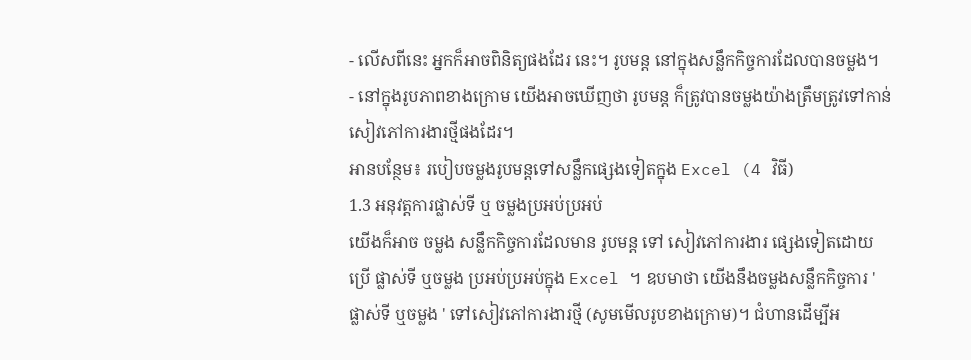- លើសពីនេះ អ្នកក៏អាចពិនិត្យផងដែរ នេះ។ រូបមន្ត នៅក្នុងសន្លឹកកិច្ចការដែលបានចម្លង។
- នៅក្នុងរូបភាពខាងក្រោម យើងអាចឃើញថា រូបមន្ត ក៏ត្រូវបានចម្លងយ៉ាងត្រឹមត្រូវទៅកាន់សៀវភៅការងារថ្មីផងដែរ។
អានបន្ថែម៖ របៀបចម្លងរូបមន្តទៅសន្លឹកផ្សេងទៀតក្នុង Excel (4 វិធី)
1.3 អនុវត្តការផ្លាស់ទី ឬ ចម្លងប្រអប់ប្រអប់
យើងក៏អាច ចម្លង សន្លឹកកិច្ចការដែលមាន រូបមន្ត ទៅ សៀវភៅការងារ ផ្សេងទៀតដោយប្រើ ផ្លាស់ទី ឬចម្លង ប្រអប់ប្រអប់ក្នុង Excel ។ ឧបមាថា យើងនឹងចម្លងសន្លឹកកិច្ចការ ' ផ្លាស់ទី ឬចម្លង ' ទៅសៀវភៅការងារថ្មី (សូមមើលរូបខាងក្រោម)។ ជំហានដើម្បីអ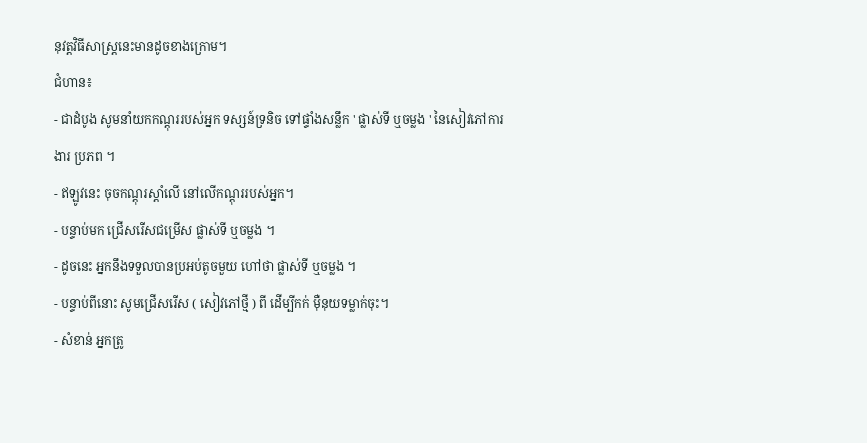នុវត្តវិធីសាស្រ្តនេះមានដូចខាងក្រោម។
ជំហាន៖
- ជាដំបូង សូមនាំយកកណ្ដុររបស់អ្នក ទស្សន៍ទ្រនិច ទៅផ្ទាំងសន្លឹក ' ផ្លាស់ទី ឬចម្លង ' នៃសៀវភៅការងារ ប្រភព ។
- ឥឡូវនេះ ចុចកណ្ដុរស្ដាំលើ នៅលើកណ្ដុររបស់អ្នក។
- បន្ទាប់មក ជ្រើសរើសជម្រើស ផ្លាស់ទី ឬចម្លង ។
- ដូចនេះ អ្នកនឹងទទួលបានប្រអប់តូចមួយ ហៅថា ផ្លាស់ទី ឬចម្លង ។
- បន្ទាប់ពីនោះ សូមជ្រើសរើស ( សៀវភៅថ្មី ) ពី ដើម្បីកក់ ម៉ឺនុយទម្លាក់ចុះ។
- សំខាន់ អ្នកត្រូ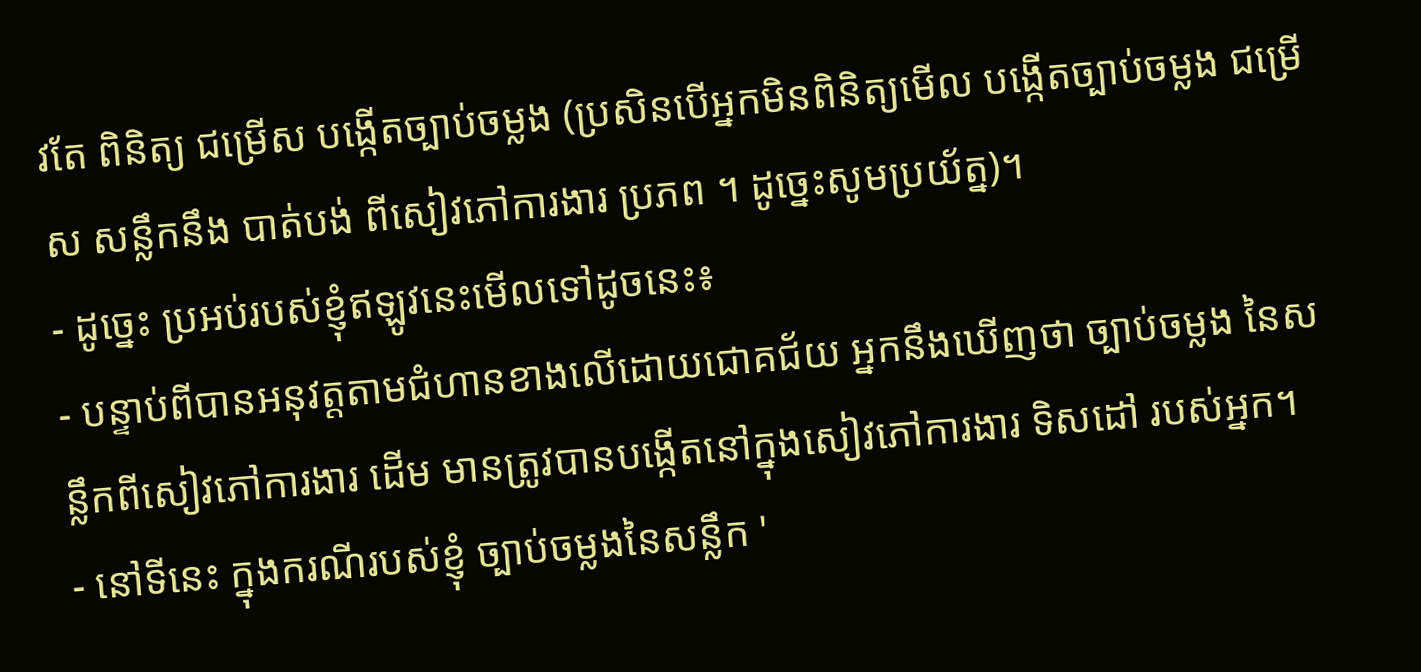វតែ ពិនិត្យ ជម្រើស បង្កើតច្បាប់ចម្លង (ប្រសិនបើអ្នកមិនពិនិត្យមើល បង្កើតច្បាប់ចម្លង ជម្រើស សន្លឹកនឹង បាត់បង់ ពីសៀវភៅការងារ ប្រភព ។ ដូច្នេះសូមប្រយ័ត្ន)។
- ដូច្នេះ ប្រអប់របស់ខ្ញុំឥឡូវនេះមើលទៅដូចនេះ៖
- បន្ទាប់ពីបានអនុវត្តតាមជំហានខាងលើដោយជោគជ័យ អ្នកនឹងឃើញថា ច្បាប់ចម្លង នៃសន្លឹកពីសៀវភៅការងារ ដើម មានត្រូវបានបង្កើតនៅក្នុងសៀវភៅការងារ ទិសដៅ របស់អ្នក។
- នៅទីនេះ ក្នុងករណីរបស់ខ្ញុំ ច្បាប់ចម្លងនៃសន្លឹក '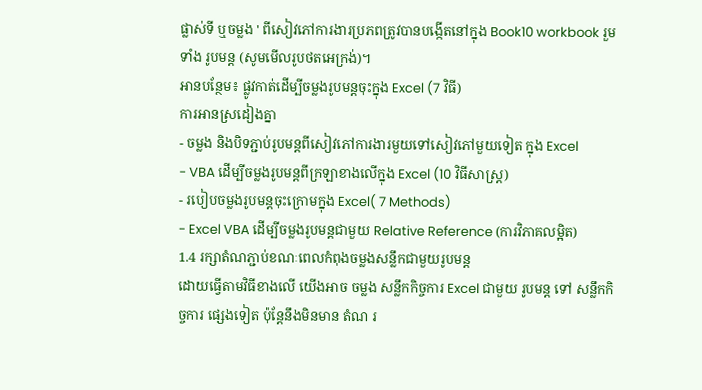ផ្លាស់ទី ឬចម្លង ' ពីសៀវភៅការងារប្រភពត្រូវបានបង្កើតនៅក្នុង Book10 workbook រួមទាំង រូបមន្ត (សូមមើលរូបថតអេក្រង់)។
អានបន្ថែម៖ ផ្លូវកាត់ដើម្បីចម្លងរូបមន្តចុះក្នុង Excel (7 វិធី)
ការអានស្រដៀងគ្នា
- ចម្លង និងបិទភ្ជាប់រូបមន្តពីសៀវភៅការងារមួយទៅសៀវភៅមួយទៀត ក្នុង Excel
- VBA ដើម្បីចម្លងរូបមន្តពីក្រឡាខាងលើក្នុង Excel (10 វិធីសាស្រ្ត)
- របៀបចម្លងរូបមន្តចុះក្រោមក្នុង Excel( 7 Methods)
- Excel VBA ដើម្បីចម្លងរូបមន្តជាមួយ Relative Reference (ការវិភាគលម្អិត)
1.4 រក្សាតំណភ្ជាប់ខណៈពេលកំពុងចម្លងសន្លឹកជាមួយរូបមន្ត
ដោយធ្វើតាមវិធីខាងលើ យើងអាច ចម្លង សន្លឹកកិច្ចការ Excel ជាមួយ រូបមន្ត ទៅ សន្លឹកកិច្ចការ ផ្សេងទៀត ប៉ុន្តែនឹងមិនមាន តំណ រ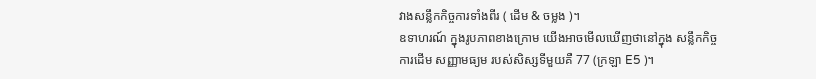វាងសន្លឹកកិច្ចការទាំងពីរ ( ដើម & ចម្លង )។
ឧទាហរណ៍ ក្នុងរូបភាពខាងក្រោម យើងអាចមើលឃើញថានៅក្នុង សន្លឹកកិច្ចការដើម សញ្ញាមធ្យម របស់សិស្សទីមួយគឺ 77 (ក្រឡា E5 )។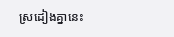ស្រដៀងគ្នានេះ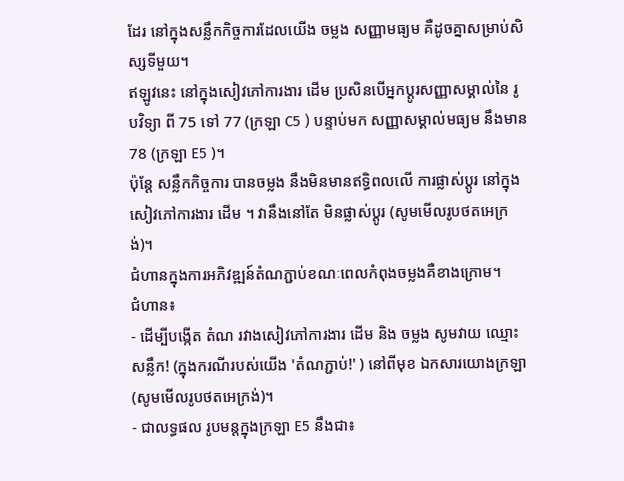ដែរ នៅក្នុងសន្លឹកកិច្ចការដែលយើង ចម្លង សញ្ញាមធ្យម គឺដូចគ្នាសម្រាប់សិស្សទីមួយ។
ឥឡូវនេះ នៅក្នុងសៀវភៅការងារ ដើម ប្រសិនបើអ្នកប្តូរសញ្ញាសម្គាល់នៃ រូបវិទ្យា ពី 75 ទៅ 77 (ក្រឡា C5 ) បន្ទាប់មក សញ្ញាសម្គាល់មធ្យម នឹងមាន 78 (ក្រឡា E5 )។
ប៉ុន្តែ សន្លឹកកិច្ចការ បានចម្លង នឹងមិនមានឥទ្ធិពលលើ ការផ្លាស់ប្តូរ នៅក្នុងសៀវភៅការងារ ដើម ។ វានឹងនៅតែ មិនផ្លាស់ប្តូរ (សូមមើលរូបថតអេក្រង់)។
ជំហានក្នុងការអភិវឌ្ឍន៍តំណភ្ជាប់ខណៈពេលកំពុងចម្លងគឺខាងក្រោម។
ជំហាន៖
- ដើម្បីបង្កើត តំណ រវាងសៀវភៅការងារ ដើម និង ចម្លង សូមវាយ ឈ្មោះសន្លឹក! (ក្នុងករណីរបស់យើង 'តំណភ្ជាប់!' ) នៅពីមុខ ឯកសារយោងក្រឡា (សូមមើលរូបថតអេក្រង់)។
- ជាលទ្ធផល រូបមន្តក្នុងក្រឡា E5 នឹងជា៖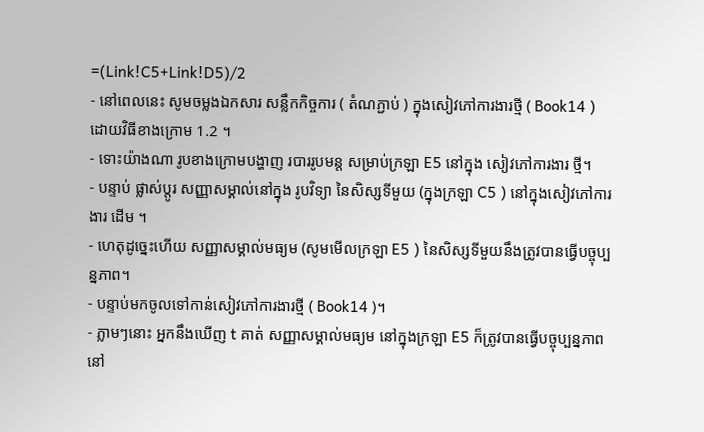=(Link!C5+Link!D5)/2
- នៅពេលនេះ សូមចម្លងឯកសារ សន្លឹកកិច្ចការ ( តំណភ្ជាប់ ) ក្នុងសៀវភៅការងារថ្មី ( Book14 ) ដោយវិធីខាងក្រោម 1.2 ។
- ទោះយ៉ាងណា រូបខាងក្រោមបង្ហាញ របាររូបមន្ត សម្រាប់ក្រឡា E5 នៅក្នុង សៀវភៅការងារ ថ្មី។
- បន្ទាប់ ផ្លាស់ប្តូរ សញ្ញាសម្គាល់នៅក្នុង រូបវិទ្យា នៃសិស្សទីមួយ (ក្នុងក្រឡា C5 ) នៅក្នុងសៀវភៅការងារ ដើម ។
- ហេតុដូច្នេះហើយ សញ្ញាសម្គាល់មធ្យម (សូមមើលក្រឡា E5 ) នៃសិស្សទីមួយនឹងត្រូវបានធ្វើបច្ចុប្បន្នភាព។
- បន្ទាប់មកចូលទៅកាន់សៀវភៅការងារថ្មី ( Book14 )។
- ភ្លាមៗនោះ អ្នកនឹងឃើញ t គាត់ សញ្ញាសម្គាល់មធ្យម នៅក្នុងក្រឡា E5 ក៏ត្រូវបានធ្វើបច្ចុប្បន្នភាពនៅ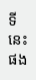ទីនេះផង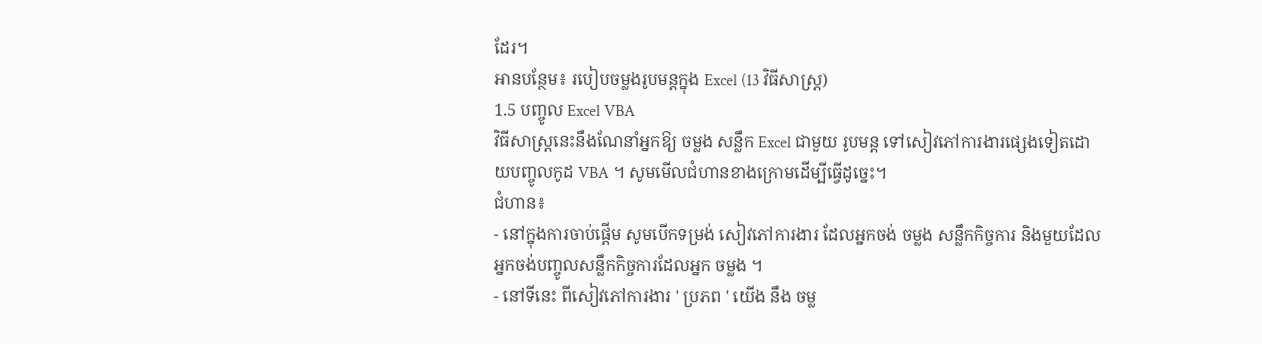ដែរ។
អានបន្ថែម៖ របៀបចម្លងរូបមន្តក្នុង Excel (13 វិធីសាស្រ្ត)
1.5 បញ្ចូល Excel VBA
វិធីសាស្រ្តនេះនឹងណែនាំអ្នកឱ្យ ចម្លង សន្លឹក Excel ជាមួយ រូបមន្ត ទៅសៀវភៅការងារផ្សេងទៀតដោយបញ្ចូលកូដ VBA ។ សូមមើលជំហានខាងក្រោមដើម្បីធ្វើដូច្នេះ។
ជំហាន៖
- នៅក្នុងការចាប់ផ្តើម សូមបើកទម្រង់ សៀវភៅការងារ ដែលអ្នកចង់ ចម្លង សន្លឹកកិច្ចការ និងមួយដែលអ្នកចង់បញ្ចូលសន្លឹកកិច្ចការដែលអ្នក ចម្លង ។
- នៅទីនេះ ពីសៀវភៅការងារ ' ប្រភព ' យើង នឹង ចម្ល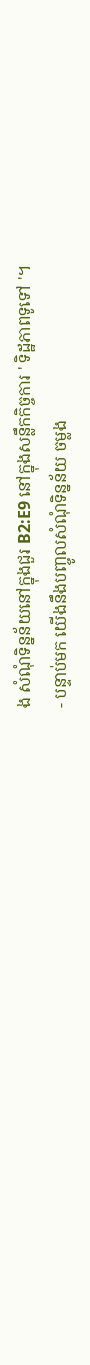ង សំណុំទិន្នន័យនៅក្នុងជួរ B2:E9 នៅក្នុងសន្លឹកកិច្ចការ ' ទិដ្ឋភាពទូទៅ '។
- បន្ទាប់មក យើងនឹងបញ្ចូលសំណុំទិន្នន័យ ចម្លង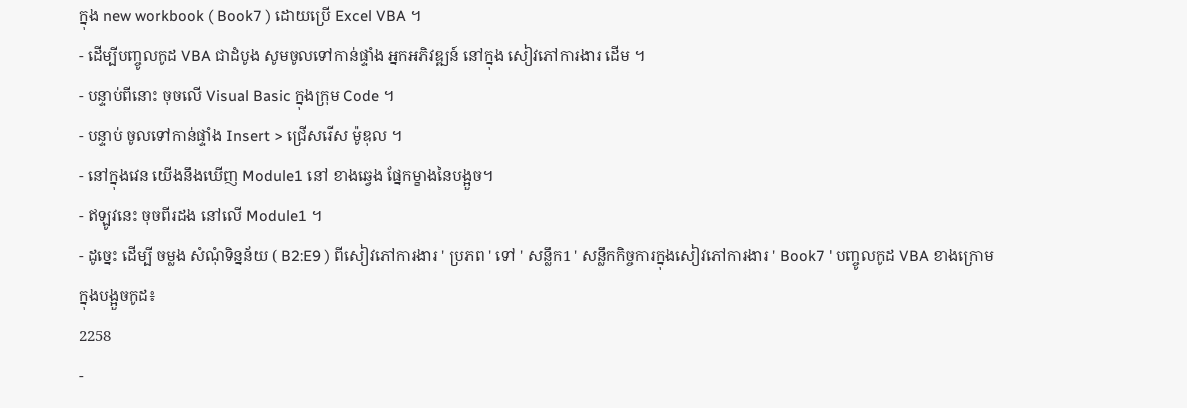ក្នុង new workbook ( Book7 ) ដោយប្រើ Excel VBA ។
- ដើម្បីបញ្ចូលកូដ VBA ជាដំបូង សូមចូលទៅកាន់ផ្ទាំង អ្នកអភិវឌ្ឍន៍ នៅក្នុង សៀវភៅការងារ ដើម ។
- បន្ទាប់ពីនោះ ចុចលើ Visual Basic ក្នុងក្រុម Code ។
- បន្ទាប់ ចូលទៅកាន់ផ្ទាំង Insert > ជ្រើសរើស ម៉ូឌុល ។
- នៅក្នុងវេន យើងនឹងឃើញ Module1 នៅ ខាងឆ្វេង ផ្នែកម្ខាងនៃបង្អួច។
- ឥឡូវនេះ ចុចពីរដង នៅលើ Module1 ។
- ដូច្នេះ ដើម្បី ចម្លង សំណុំទិន្នន័យ ( B2:E9 ) ពីសៀវភៅការងារ ' ប្រភព ' ទៅ ' សន្លឹក1 ' សន្លឹកកិច្ចការក្នុងសៀវភៅការងារ ' Book7 ' បញ្ចូលកូដ VBA ខាងក្រោមក្នុងបង្អួចកូដ៖
2258
-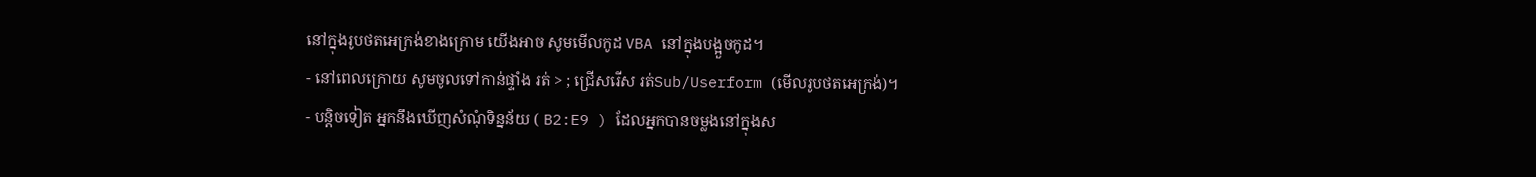នៅក្នុងរូបថតអេក្រង់ខាងក្រោម យើងអាច សូមមើលកូដ VBA នៅក្នុងបង្អួចកូដ។
- នៅពេលក្រោយ សូមចូលទៅកាន់ផ្ទាំង រត់ > ; ជ្រើសរើស រត់Sub/Userform (មើលរូបថតអេក្រង់)។
- បន្តិចទៀត អ្នកនឹងឃើញសំណុំទិន្នន័យ ( B2:E9 ) ដែលអ្នកបានចម្លងនៅក្នុងស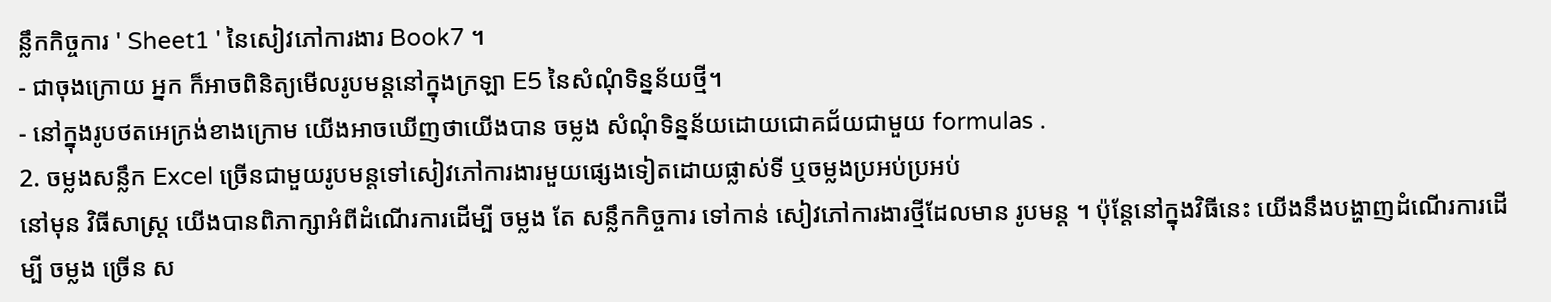ន្លឹកកិច្ចការ ' Sheet1 ' នៃសៀវភៅការងារ Book7 ។
- ជាចុងក្រោយ អ្នក ក៏អាចពិនិត្យមើលរូបមន្តនៅក្នុងក្រឡា E5 នៃសំណុំទិន្នន័យថ្មី។
- នៅក្នុងរូបថតអេក្រង់ខាងក្រោម យើងអាចឃើញថាយើងបាន ចម្លង សំណុំទិន្នន័យដោយជោគជ័យជាមួយ formulas .
2. ចម្លងសន្លឹក Excel ច្រើនជាមួយរូបមន្តទៅសៀវភៅការងារមួយផ្សេងទៀតដោយផ្លាស់ទី ឬចម្លងប្រអប់ប្រអប់
នៅមុន វិធីសាស្រ្ត យើងបានពិភាក្សាអំពីដំណើរការដើម្បី ចម្លង តែ សន្លឹកកិច្ចការ ទៅកាន់ សៀវភៅការងារថ្មីដែលមាន រូបមន្ត ។ ប៉ុន្តែនៅក្នុងវិធីនេះ យើងនឹងបង្ហាញដំណើរការដើម្បី ចម្លង ច្រើន ស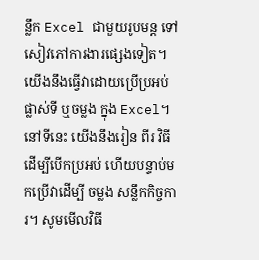ន្លឹក Excel ជាមួយរូបមន្ត ទៅសៀវភៅការងារផ្សេងទៀត។ យើងនឹងធ្វើវាដោយប្រើប្រអប់ ផ្លាស់ទី ឬចម្លង ក្នុង Excel។ នៅទីនេះ យើងនឹងរៀន ពីរ វិធីដើម្បីបើកប្រអប់ ហើយបន្ទាប់មកប្រើវាដើម្បី ចម្លង សន្លឹកកិច្ចការ។ សូមមើលវិធី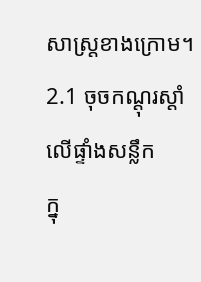សាស្រ្តខាងក្រោម។
2.1 ចុចកណ្ដុរស្ដាំលើផ្ទាំងសន្លឹក
ក្នុ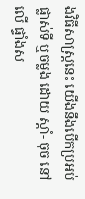ងវិធីសាស្រ្តនេះ យើងនឹងបើកប្រអប់ ផ្លាស់ទី ឬចម្លង ដោយ ស្តាំ- ចុច នៅលើ ផ្ទាំងស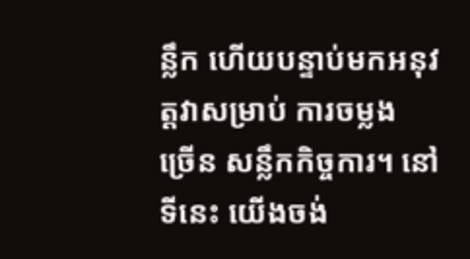ន្លឹក ហើយបន្ទាប់មកអនុវត្តវាសម្រាប់ ការចម្លង ច្រើន សន្លឹកកិច្ចការ។ នៅទីនេះ យើងចង់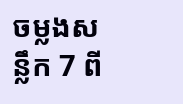ចម្លងសន្លឹក 7 ពី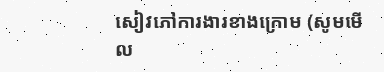សៀវភៅការងារខាងក្រោម (សូមមើល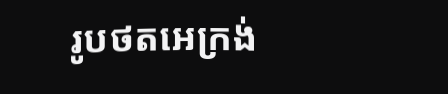រូបថតអេក្រង់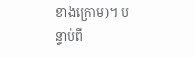ខាងក្រោម)។ បន្ទាប់ពី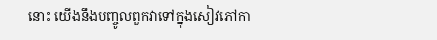នោះ យើងនឹងបញ្ចូលពួកវាទៅក្នុងសៀវភៅកា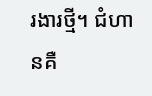រងារថ្មី។ ជំហានគឺ